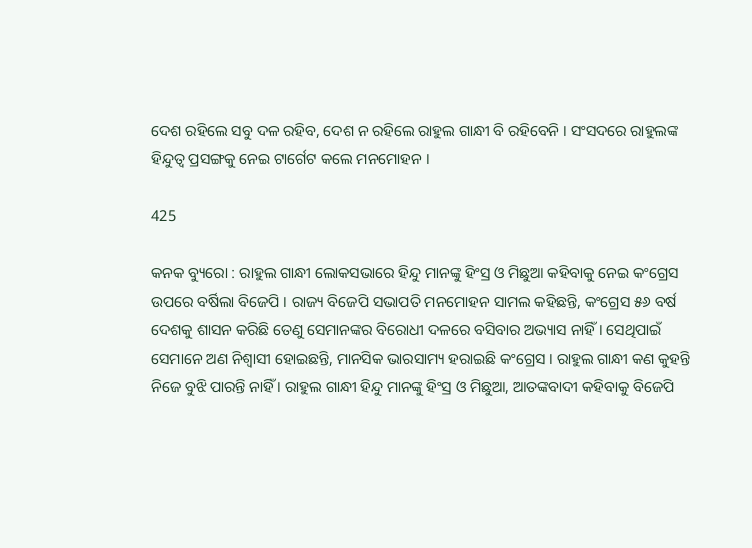ଦେଶ ରହିଲେ ସବୁ ଦଳ ରହିବ, ଦେଶ ନ ରହିଲେ ରାହୁଲ ଗାନ୍ଧୀ ବି ରହିବେନି । ସଂସଦରେ ରାହୁଲଙ୍କ ହିନ୍ଦୁତ୍ୱ ପ୍ରସଙ୍ଗକୁ ନେଇ ଟାର୍ଗେଟ କଲେ ମନମୋହନ ।

425

କନକ ବ୍ୟୁରୋ : ରାହୁଲ ଗାନ୍ଧୀ ଲୋକସଭାରେ ହିନ୍ଦୁ ମାନଙ୍କୁ ହିଂସ୍ର ଓ ମିଛୁଆ କହିବାକୁ ନେଇ କଂଗ୍ରେସ ଉପରେ ବର୍ଷିଲା ବିଜେପି । ରାଜ୍ୟ ବିଜେପି ସଭାପତି ମନମୋହନ ସାମଲ କହିଛନ୍ତି, କଂଗ୍ରେସ ୫୬ ବର୍ଷ ଦେଶକୁ ଶାସନ କରିଛି ତେଣୁ ସେମାନଙ୍କର ବିରୋଧୀ ଦଳରେ ବସିବାର ଅଭ୍ୟାସ ନାହିଁ । ସେଥିପାଇଁ ସେମାନେ ଅଣ ନିଶ୍ୱାସୀ ହୋଇଛନ୍ତି, ମାନସିକ ଭାରସାମ୍ୟ ହରାଇଛି କଂଗ୍ରେସ । ରାହୁଲ ଗାନ୍ଧୀ କଣ କୁହନ୍ତି ନିଜେ ବୁଝି ପାରନ୍ତି ନାହିଁ । ରାହୁଲ ଗାନ୍ଧୀ ହିନ୍ଦୁ ମାନଙ୍କୁ ହିଂସ୍ର ଓ ମିଛୁଆ, ଆତଙ୍କବାଦୀ କହିବାକୁ ବିଜେପି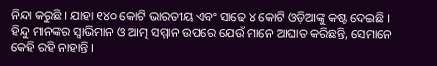ନିନ୍ଦା କରୁଛି । ଯାହା ୧୪୦ କୋଟି ଭାରତୀୟ ଏବଂ ସାଢେ ୪ କୋଟି ଓଡ଼ିଆଙ୍କୁ କଷ୍ଟ ଦେଇଛି । ହିନ୍ଦୁ ମାନଙ୍କର ସ୍ବାଭିମାନ ଓ ଆତ୍ମ ସମ୍ମାନ ଉପରେ ଯେଉଁ ମାନେ ଆଘାତ କରିଛନ୍ତି, ସେମାନେ କେହି ରହି ନାହାନ୍ତି ।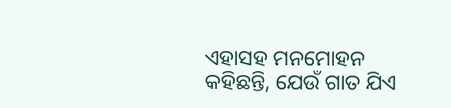ଏହାସହ ମନମୋହନ କହିଛନ୍ତି, ଯେଉଁ ଗାତ ଯିଏ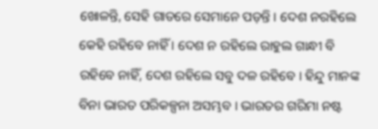ଖୋଳନ୍ତି, ସେହି ଗାତରେ ସେମାନେ ପଡ଼ନ୍ତି । ଦେଶ ନରହିଲେ କେହି ରହିବେ ନାହିଁ । ଦେଶ ନ ରହିଲେ ରାହୁଲ ଗାନ୍ଧୀ ବି ରହିବେ ନାହିଁ, ଦେଶ ରହିଲେ ସବୁ ଦଳ ରହିବେ । ହିନ୍ଦୁ ମାନଙ୍କ ବିନା ଭାରତ ପରିକଳ୍ପନା ଅସମ୍ଭବ । ଭାରତର ଗରିମା ନଷ୍ଟ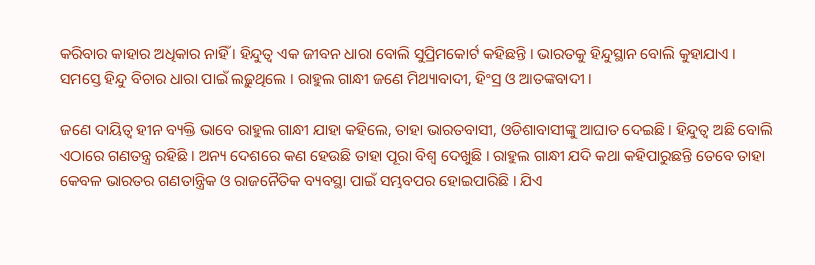କରିବାର କାହାର ଅଧିକାର ନାହିଁ । ହିନ୍ଦୁତ୍ୱ ଏକ ଜୀବନ ଧାରା ବୋଲି ସୁପ୍ରିମକୋର୍ଟ କହିଛନ୍ତି । ଭାରତକୁ ହିନ୍ଦୁସ୍ଥାନ ବୋଲି କୁହାଯାଏ । ସମସ୍ତେ ହିନ୍ଦୁ ବିଚାର ଧାରା ପାଇଁ ଲଢ଼ୁଥିଲେ । ରାହୁଲ ଗାନ୍ଧୀ ଜଣେ ମିଥ୍ୟାବାଦୀ, ହିଂସ୍ର ଓ ଆତଙ୍କବାଦୀ ।

ଜଣେ ଦାୟିତ୍ଵ ହୀନ ବ୍ୟକ୍ତି ଭାବେ ରାହୁଲ ଗାନ୍ଧୀ ଯାହା କହିଲେ, ତାହା ଭାରତବାସୀ, ଓଡିଶାବାସୀଙ୍କୁ ଆଘାତ ଦେଇଛି । ହିନ୍ଦୁତ୍ୱ ଅଛି ବୋଲି ଏଠାରେ ଗଣତନ୍ତ୍ର ରହିଛି । ଅନ୍ୟ ଦେଶରେ କଣ ହେଉଛି ତାହା ପୂରା ବିଶ୍ୱ ଦେଖୁଛି । ରାହୁଲ ଗାନ୍ଧୀ ଯଦି କଥା କହିପାରୁଛନ୍ତି ତେବେ ତାହା କେବଳ ଭାରତର ଗଣତାନ୍ତ୍ରିକ ଓ ରାଜନୈତିକ ବ୍ୟବସ୍ଥା ପାଇଁ ସମ୍ଭବପର ହୋଇପାରିଛି । ଯିଏ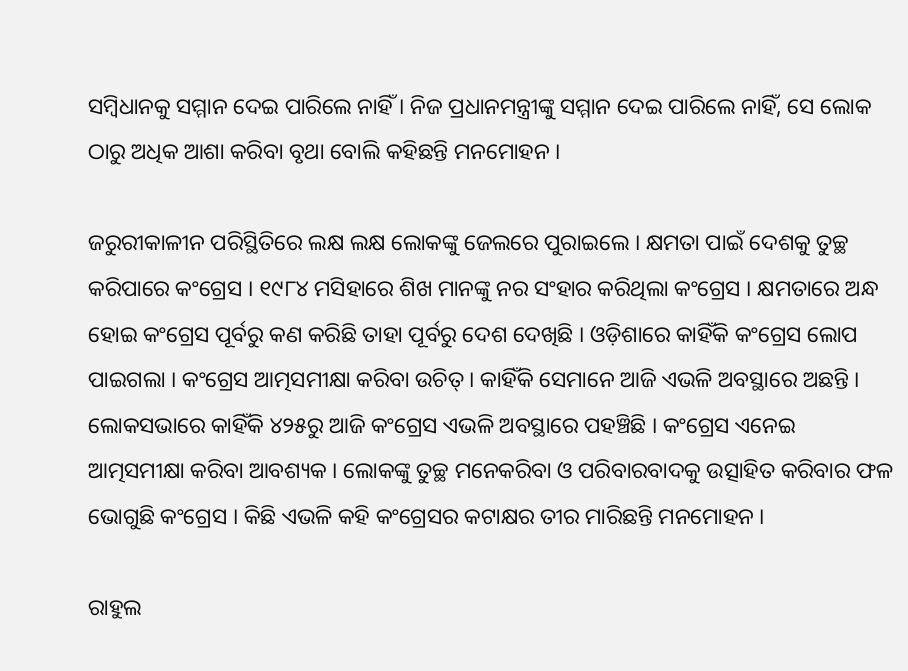ସମ୍ବିଧାନକୁ ସମ୍ମାନ ଦେଇ ପାରିଲେ ନାହିଁ । ନିଜ ପ୍ରଧାନମନ୍ତ୍ରୀଙ୍କୁ ସମ୍ମାନ ଦେଇ ପାରିଲେ ନାହିଁ, ସେ ଲୋକ ଠାରୁ ଅଧିକ ଆଶା କରିବା ବୃଥା ବୋଲି କହିଛନ୍ତି ମନମୋହନ ।

ଜରୁରୀକାଳୀନ ପରିସ୍ଥିତିରେ ଲକ୍ଷ ଲକ୍ଷ ଲୋକଙ୍କୁ ଜେଲରେ ପୁରାଇଲେ । କ୍ଷମତା ପାଇଁ ଦେଶକୁ ତୁଚ୍ଛ କରିପାରେ କଂଗ୍ରେସ । ୧୯୮୪ ମସିହାରେ ଶିଖ ମାନଙ୍କୁ ନର ସଂହାର କରିଥିଲା କଂଗ୍ରେସ । କ୍ଷମତାରେ ଅନ୍ଧ ହୋଇ କଂଗ୍ରେସ ପୂର୍ବରୁ କଣ କରିଛି ତାହା ପୂର୍ବରୁ ଦେଶ ଦେଖିଛି । ଓଡ଼ିଶାରେ କାହିଁକି କଂଗ୍ରେସ ଲୋପ ପାଇଗଲା । କଂଗ୍ରେସ ଆତ୍ମସମୀକ୍ଷା କରିବା ଉଚିତ୍ । କାହିଁକି ସେମାନେ ଆଜି ଏଭଳି ଅବସ୍ଥାରେ ଅଛନ୍ତି । ଲୋକସଭାରେ କାହିଁକି ୪୨୫ରୁ ଆଜି କଂଗ୍ରେସ ଏଭଳି ଅବସ୍ଥାରେ ପହଞ୍ଚିଛି । କଂଗ୍ରେସ ଏନେଇ ଆତ୍ମସମୀକ୍ଷା କରିବା ଆବଶ୍ୟକ । ଲୋକଙ୍କୁ ତୁଚ୍ଛ ମନେକରିବା ଓ ପରିବାରବାଦକୁ ଉତ୍ସାହିତ କରିବାର ଫଳ ଭୋଗୁଛି କଂଗ୍ରେସ । କିଛି ଏଭଳି କହି କଂଗ୍ରେସର କଟାକ୍ଷର ତୀର ମାରିଛନ୍ତି ମନମୋହନ ।

ରାହୁଲ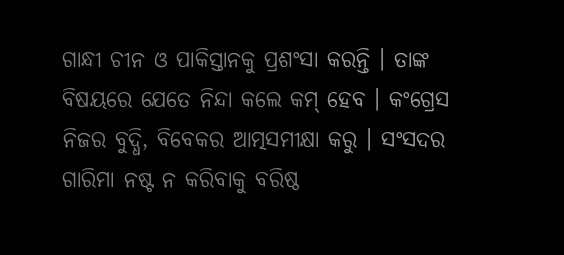ଗାନ୍ଧୀ ଚୀନ ଓ ପାକିସ୍ତାନକୁ ପ୍ରଶଂସା କରନ୍ତି । ତାଙ୍କ ବିଷୟରେ ଯେତେ ନିନ୍ଦା କଲେ କମ୍ ହେବ । କଂଗ୍ରେସ ନିଜର ବୁଦ୍ଧି, ବିବେକର ଆତ୍ମସମୀକ୍ଷା କରୁ । ସଂସଦର ଗାରିମା ନଷ୍ଟ ନ କରିବାକୁ ବରିଷ୍ଠ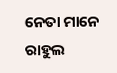ନେତା ମାନେ ରାହୁଲ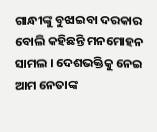ଗାନ୍ଧୀଙ୍କୁ ବୁଝାଇବା ଦରକାର ବୋଲି କହିଛନ୍ତି ମନମୋହନ ସାମଲ । ଦେଶଭକ୍ତିକୁ ନେଇ ଆମ ନେତାଙ୍କ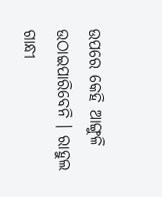ଉପରେ କେହି ଆଙ୍ଗୁଳି ଉଠାଇପାରିବେନି । ରାହୁଲ ଗାନ୍ଧୀ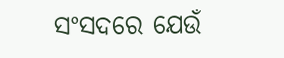ସଂସଦରେ ଯେଉଁ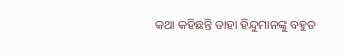କଥା କହିଛନ୍ତି ତାହା ହିନ୍ଦୁମାନଙ୍କୁ ବହୁତ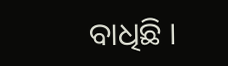ବାଧିଛି ।